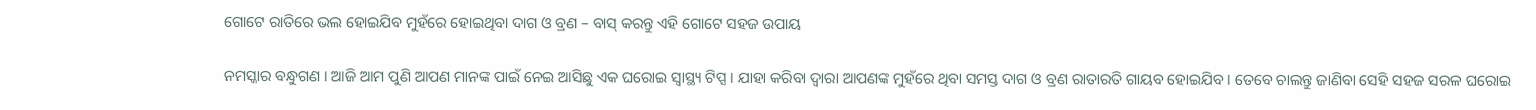ଗୋଟେ ରାତିରେ ଭଲ ହୋଇଯିବ ମୁହଁରେ ହୋଇଥିବା ଦାଗ ଓ ବ୍ରଣ – ବାସ୍ କରନ୍ତୁ ଏହି ଗୋଟେ ସହଜ ଉପାୟ

ନମସ୍କାର ବନ୍ଧୁଗଣ । ଆଜି ଆମ ପୁଣି ଆପଣ ମାନଙ୍କ ପାଇଁ ନେଇ ଆସିଛୁ ଏକ ଘରୋଇ ସ୍ୱାସ୍ଥ୍ୟ ଟିପ୍ସ । ଯାହା କରିବା ଦ୍ଵାରା ଆପଣଙ୍କ ମୁହଁରେ ଥିବା ସମସ୍ତ ଦାଗ ଓ ବ୍ରଣ ରାତାରତି ଗାୟବ ହୋଇଯିବ । ତେବେ ଚାଲନ୍ତୁ ଜାଣିବା ସେହି ସହଜ ସରଳ ଘରୋଇ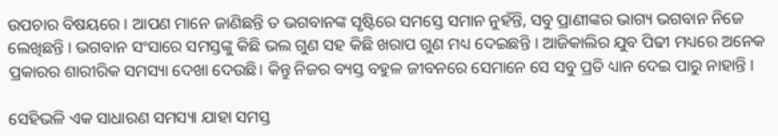ଉପଚାର ବିଷୟରେ । ଆପଣ ମାନେ ଜାଣିଛନ୍ତି ତ ଭଗବାନଙ୍କ ସୃଷ୍ଟିରେ ସମସ୍ତେ ସମାନ ନୁହଁନ୍ତି, ସବୁ ପ୍ରାଣୀଙ୍କର ଭାଗ୍ୟ ଭଗବାନ ନିଜେ ଲେଖିଛନ୍ତି । ଭଗବାନ ସଂସାରେ ସମସ୍ତଙ୍କୁ କିଛି ଭଲ ଗୁଣ ସହ କିଛି ଖରାପ ଗୁଣ ମଧ୍ୟ ଦେଇଛନ୍ତି । ଆଜିକାଲିର ଯୁବ ପିଢୀ ମଧ୍ୟରେ ଅନେକ ପ୍ରକାରର ଶାରୀରିକ ସମସ୍ୟା ଦେଖା ଦେଉଛି। କିନ୍ତୁ ନିଜର ବ୍ୟସ୍ତ ବହୁଳ ଜୀବନରେ ସେମାନେ ସେ ସବୁ ପ୍ରତି ଧ୍ୟାନ ଦେଇ ପାରୁ ନାହାନ୍ତି ।

ସେହିଭଳି ଏକ ସାଧାରଣ ସମସ୍ୟା ଯାହା ସମସ୍ତ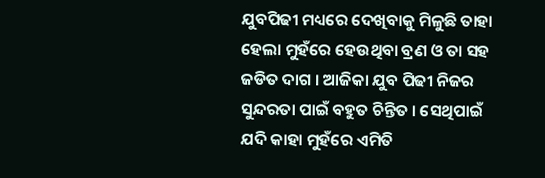ଯୁବପିଢୀ ମଧ୍ୟରେ ଦେଖିବାକୁ ମିଳୁଛି ତାହା ହେଲା ମୁହଁରେ ହେଉଥିବା ବ୍ରଣ ଓ ତା ସହ ଜଡିତ ଦାଗ । ଆଜିକା ଯୁବ ପିଢୀ ନିଜର ସୁନ୍ଦରତା ପାଇଁ ବହୁତ ଚିନ୍ତିତ । ସେଥିପାଇଁ ଯଦି କାହା ମୁହଁରେ ଏମିତି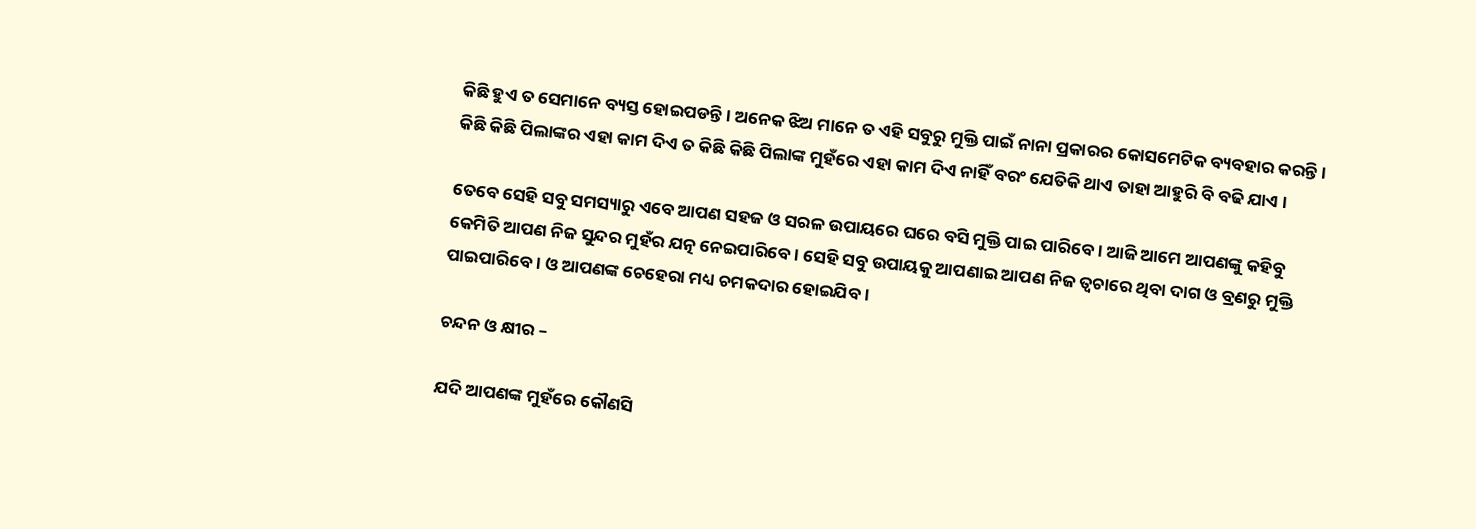କିଛି ହୁଏ ତ ସେମାନେ ବ୍ୟସ୍ତ ହୋଇପଡନ୍ତି । ଅନେକ ଝିଅ ମାନେ ତ ଏହି ସବୁରୁ ମୁକ୍ତି ପାଇଁ ନାନା ପ୍ରକାରର କୋସମେଟିକ ବ୍ୟବହାର କରନ୍ତି । କିଛି କିଛି ପିଲାଙ୍କର ଏହା କାମ ଦିଏ ତ କିଛି କିଛି ପିଲାଙ୍କ ମୁହଁରେ ଏହା କାମ ଦିଏ ନାହିଁ ବରଂ ଯେତିକି ଥାଏ ତାହା ଆହୁରି ବି ବଢି ଯାଏ ।

ତେବେ ସେହି ସବୁ ସମସ୍ୟାରୁ ଏବେ ଆପଣ ସହଜ ଓ ସରଳ ଉପାୟରେ ଘରେ ବସି ମୁକ୍ତି ପାଇ ପାରିବେ । ଆଜି ଆମେ ଆପଣଙ୍କୁ କହିବୁ କେମିତି ଆପଣ ନିଜ ସୁନ୍ଦର ମୁହଁର ଯତ୍ନ ନେଇପାରିବେ । ସେହି ସବୁ ଉପାୟକୁ ଆପଣାଇ ଆପଣ ନିଜ ତ୍ଵଚାରେ ଥିବା ଦାଗ ଓ ବ୍ରଣରୁ ମୁକ୍ତି ପାଇପାରିବେ । ଓ ଆପଣଙ୍କ ଚେହେରା ମଧ୍ୟ ଚମକଦାର ହୋଇଯିବ ।

ଚନ୍ଦନ ଓ କ୍ଷୀର –

ଯଦି ଆପଣଙ୍କ ମୁହଁରେ କୌଣସି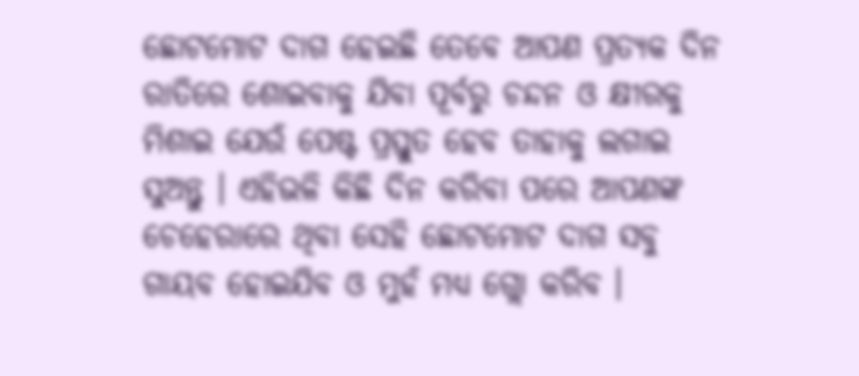ଛୋଟମୋଟ ଦାଗ ହେଇଛି ତେବେ ଆପଣ ପ୍ରତ୍ୟକ ଦିନ ରାତିରେ ଶୋଇବାକୁ ଯିବା ପୂର୍ବରୁ ଚନ୍ଦନ ଓ କ୍ଷୀରକୁ ମିଶାଇ ଯେଉଁ ପେଷ୍ଟ ପ୍ରସ୍ତୁତ ହେବ ତାହାକୁ ଲଗାଇ ସୁଅନ୍ତୁ । ଏହିଭଳି କିଛି ଦିନ କରିବା ପରେ ଆପଣଙ୍କ ଚେହେରାରେ ଥିବା ସେହି ଛୋଟମୋଟ ଦାଗ ସବୁ ଗାୟବ ହୋଇଯିବ ଓ ମୁହଁ ମଧ୍ୟ ଗ୍ଲୋ କରିବ ।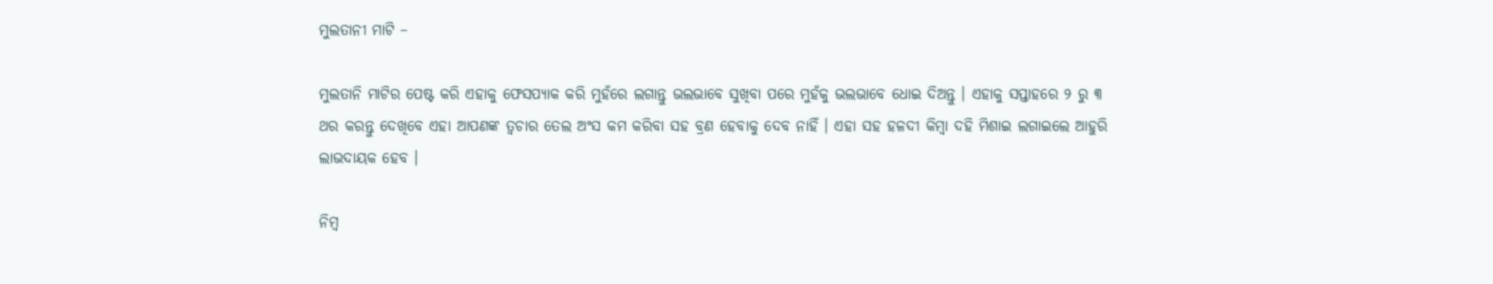ମୁଲତାନୀ ମାଟି –

ମୁଲତାନି ମାଟିର ପେଷ୍ଟ କରି ଏହାକୁ ଫେସପ୍ୟାକ କରି ମୁହଁରେ ଲଗାନ୍ତୁ ଭଲଭାବେ ସୁଖିବା ପରେ ମୁହଁକୁ ଭଲଭାବେ ଧୋଇ ଦିଅନ୍ତୁ । ଏହାକୁ ସପ୍ତାହରେ ୨ ରୁ ୩ ଥର କରନ୍ତୁ ଦେଖିବେ ଏହା ଆପଣଙ୍କ ତ୍ଵଚାର ତେଲ ଅଂସ କମ କରିବା ସହ ବ୍ରଣ ହେବାକୁ ଦେବ ନାହିଁ । ଏହା ସହ ହଳଦୀ କିମ୍ବା ଦହି ମିଶାଇ ଲଗାଇଲେ ଆହୁରି ଲାଭଦାୟକ ହେବ ।

ନିମ୍ବ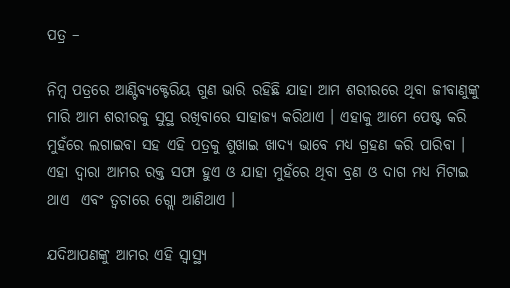ପତ୍ର –

ନିମ୍ବ ପତ୍ରରେ ଆଣ୍ଟିବ୍ୟକ୍ଟେରିୟ ଗୁଣ ଭାରି ରହିଛି ଯାହା ଆମ ଶରୀରରେ ଥିବା ଜୀବାଣୁଙ୍କୁ ମାରି ଆମ ଶରୀରକୁ ସୁସ୍ଥ ରଖିବାରେ ସାହାଜ୍ଯ କରିଥାଏ । ଏହାକୁ ଆମେ ପେଷ୍ଟ କରି ମୁହଁରେ ଲଗାଇବା ସହ ଏହି ପତ୍ରକୁ ଶୁଖାଇ ଖାଦ୍ୟ ଭାବେ ମଧ୍ୟ ଗ୍ରହଣ କରି ପାରିବା । ଏହା ଦ୍ଵାରା ଆମର ରକ୍ତ ସଫା ହୁଏ ଓ ଯାହା ମୁହଁରେ ଥିବା ବ୍ରଣ ଓ ଦାଗ ମଧ୍ୟ ମିଟାଇ ଥାଏ  ଏବଂ ତ୍ଵଚାରେ ଗ୍ଲୋ ଆଣିଥାଏ ।

ଯଦିଆପଣଙ୍କୁ ଆମର ଏହି ସ୍ୱାସ୍ଥ୍ୟ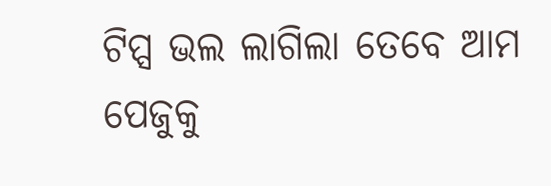ଟିପ୍ସ ଭଲ ଲାଗିଲା ତେବେ ଆମ  ପେଜୁକୁ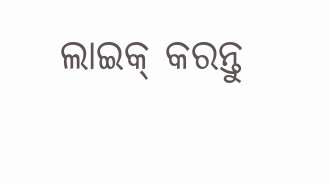ଲାଇକ୍ କରନ୍ତୁ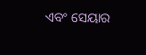ଏବଂ ସେୟାର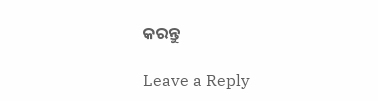କରନ୍ତୁ

Leave a Reply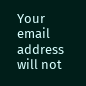Your email address will not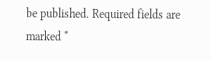be published. Required fields are marked *